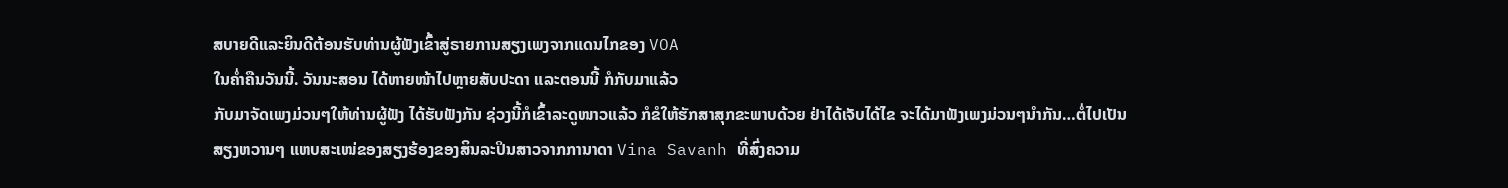ສບາຍດີແລະຍິນດີຕ້ອນຮັບທ່ານຜູ້ຟັງເຂົ້າສູ່ຣາຍການສຽງເພງຈາກແດນໄກຂອງ VOA
ໃນຄ່ຳຄືນວັນນີ້. ວັນນະສອນ ໄດ້ຫາຍໜ້າໄປຫຼາຍສັບປະດາ ແລະຕອນນີ້ ກໍກັບມາແລ້ວ
ກັບມາຈັດເພງມ່ວນໆໃຫ້ທ່ານຜູ້ຟັງ ໄດ້ຮັບຟັງກັນ ຊ່ວງນີ້ກໍເຂົ້າລະດູໜາວແລ້ວ ກໍຂໍໃຫ້ຮັກສາສຸກຂະພາບດ້ວຍ ຢ່າໄດ້ເຈັບໄດ້ໄຂ ຈະໄດ້ມາຟັງເພງມ່ວນໆນຳກັນ…ຕໍ່ໄປເປັນ
ສຽງຫວານໆ ແຫບສະເໜ່ຂອງສຽງຮ້ອງຂອງສິນລະປິນສາວຈາກການາດາ Vina Savanh ທີ່ສົ່ງຄວາມ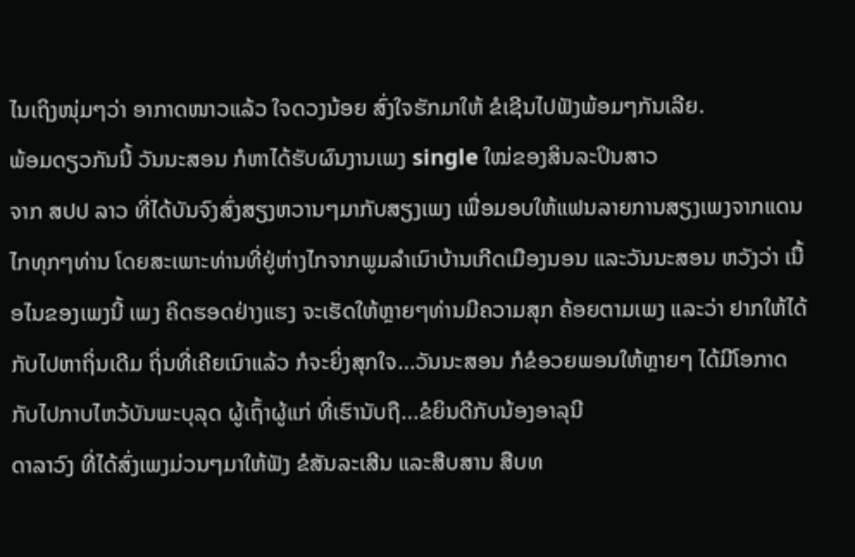ໄນເຖິງໜຸ່ມໆວ່າ ອາກາດໜາວແລ້ວ ໃຈດວງນ້ອຍ ສົ່ງໃຈຮັກມາໃຫ້ ຂໍເຊີນໄປຟັງພ້ອມໆກັນເລີຍ.
ພ້ອມດຽວກັນນີ້ ວັນນະສອນ ກໍຫາໄດ້ຮັບຜົນງານເພງ single ໃໝ່ຂອງສິນລະປິນສາວ
ຈາກ ສປປ ລາວ ທີ່ໄດ້ບັນຈົງສົ່ງສຽງຫວານໆມາກັບສຽງເພງ ເພື່ອມອບໃຫ້ແຟນລາຍການສຽງເພງຈາກແດນໄກທຸກໆທ່ານ ໂດຍສະເພາະທ່ານທີ່ຢູ່ຫ່າງໄກຈາກພູມລຳເນົາບ້ານເກີດເມືອງນອນ ແລະວັນນະສອນ ຫວັງວ່າ ເນື້ອໄນຂອງເພງນີ້ ເພງ ຄິດຮອດຢ່າງແຮງ ຈະເຮັດໃຫ້ຫຼາຍໆທ່ານມີຄວາມສຸກ ຄ້ອຍຕາມເພງ ແລະວ່າ ຢາກໃຫ້ໄດ້ກັບໄປຫາຖິ່ນເດີມ ຖິ່ນທີ່ເຄີຍເນົາແລ້ວ ກໍຈະຍິ່ງສຸກໃຈ...ວັນນະສອນ ກໍຂໍອວຍພອນໃຫ້ຫຼາຍໆ ໄດ້ມີໂອກາດ
ກັບໄປກາບໄຫວ້ບັນພະບຸລຸດ ຜູ້ເຖົ້າຜູ້ແກ່ ທີ່ເຮົານັບຖື...ຂໍຍິນດີກັບນ້ອງອາລຸນີ
ດາລາວົງ ທີ່ໄດ້ສົ່ງເພງມ່ວນໆມາໃຫ້ຟັງ ຂໍສັນລະເສີນ ແລະສືບສານ ສືບທ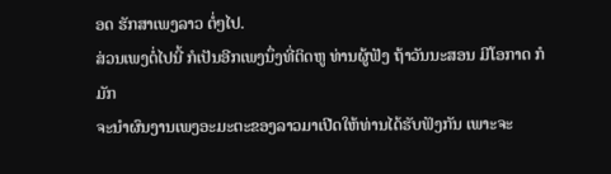ອດ ຮັກສາເພງລາວ ຕໍ່ໆໄປ.
ສ່ວນເພງຕໍ່ໄປນີ້ ກໍເປັນອີກເພງນຶ່ງທີ່ຕິດຫູ ທ່ານຜູ້ຟັງ ຖ້າວັນນະສອນ ມີໂອກາດ ກໍມັກ
ຈະນຳຜົນງານເພງອະມະຕະຂອງລາວມາເປີດໃຫ້ທ່ານໄດ້ຮັບຟັງກັນ ເພາະຈະ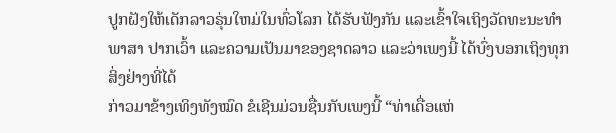ປູກຝັງໃຫ້ເດັກລາວຣຸ່ນໃຫມ່ໃນທົ່ວໂລກ ໄດ້ຮັບຟັງກັນ ແລະເຂົ້າໃຈເຖິງວັດທະນະທຳ ພາສາ ປາກເວົ້າ ແລະຄວາມເປັນມາຂອງຊາດລາວ ແລະວ່າເພງນີ້ ໄດ້ບົ່ງບອກເຖິງທຸກສິ່ງຢ່າງທີ່ໄດ້
ກ່າວມາຂ້າງເທິງທັງໝົດ ຂໍເຊີນມ່ວນຊື່ນກັບເພງນີ້ “ທ່າເດື່ອແຫ່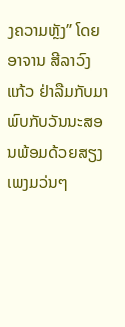ງຄວາມຫຼັງ” ໂດຍ
ອາຈານ ສີລາວົງ ແກ້ວ ຢ່າລືມກັບມາພົບກັບວັນນະສອນພ້ອມດ້ວຍສຽງເພງມວ່ນໆ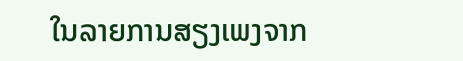ໃນລາຍການສຽງເພງຈາກ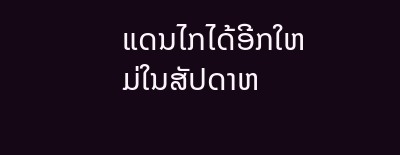ແດນໄກໄດ້ອີກໃຫມ່ໃນສັປດາຫ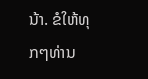ນ້າ. ຂໍໃຫ້ທຸກໆທ່ານ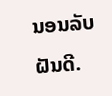ນອນລັບຝັນດີ.